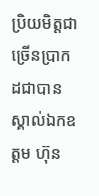ប្រិយមិត្តជាច្រើនប្រាកដជាបានស្គាល់ឯកឧត្តម ហ៊ុន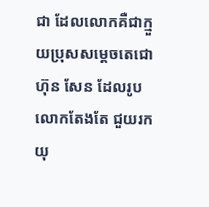ជា ដែលលោកគឺជាក្មួយប្រុសសម្តេចតេជោ ហ៊ុន សែន ដែលរូបលោកតែងតែ ជួយរកយុ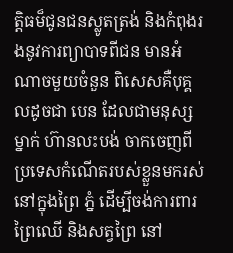ត្តិធម៏ជូនជនស្លូតត្រង់ និងកំពុងរងនូវការព្យាបាទពីជន មានអំណាចមួយចំនួន ពិសេសគឺបុគ្គលដូចជា បេន ដែលជាមនុស្សម្នាក់ ហ៊ានលះបង់ ចាកចេញពីប្រទេសកំណើតរបស់ខ្លួនមករស់នៅក្នុងព្រៃ ភ្នំ ដើម្បីចង់ការពារព្រៃឈើ និងសត្វព្រៃ នៅ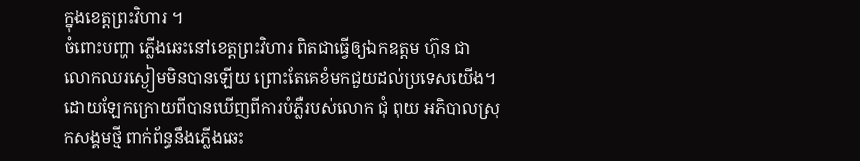ក្នុងខេត្តព្រះវិហារ ។
ចំពោះបញ្ហា ភ្លើងឆេះនៅខេត្តព្រះវិហារ ពិតជាធ្វើឲ្យឯកឧត្តម ហ៊ុន ជា លោកឈរស្ងៀមមិនបានឡើយ ព្រោះតែគេខំមកជួយដល់ប្រទេសយើង។ ដោយឡែកក្រោយពីបានឃើញពីការបំភ្លឺរបស់លោក ជុំ ពុយ អភិបាលស្រុកសង្គមថ្មី ពាក់ព័ន្ធនឹងភ្លេីងឆេះ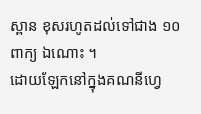ស្ពាន ខុសរហូតដល់ទៅជាង ១០ ពាក្យ ឯណោះ ។
ដោយឡែកនៅក្នុងគណនីហ្វេ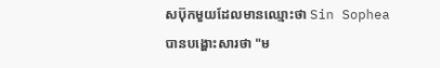សប៊ុកមួយដែលមានឈ្មោះថា Sin Sophea បានបង្ហោះសារថា "ម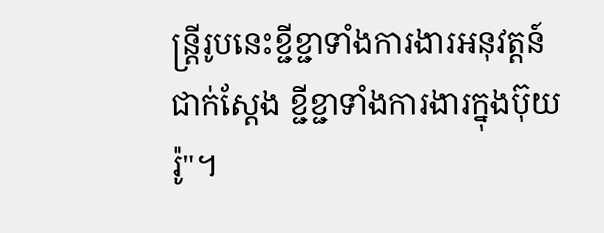ន្ត្រីរូបនេះខ្ជីខ្ជាទាំងការងារអនុវត្តន៍ជាក់ស្តែង ខ្ជីខ្ជាទាំងការងារក្នុងប៊ុយរ៉ូ"។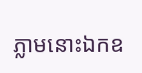ភ្លាមនោះឯកឧ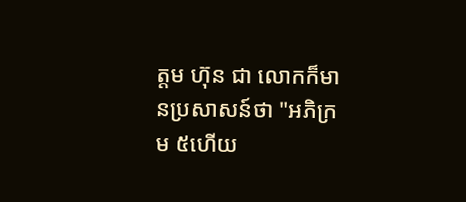ត្តម ហ៊ុន ជា លោកក៏មានប្រសាសន៍ថា "អភិក្រម ៥ហើយ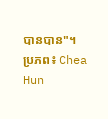បានបាន"។
ប្រភព៖ Chea Hun